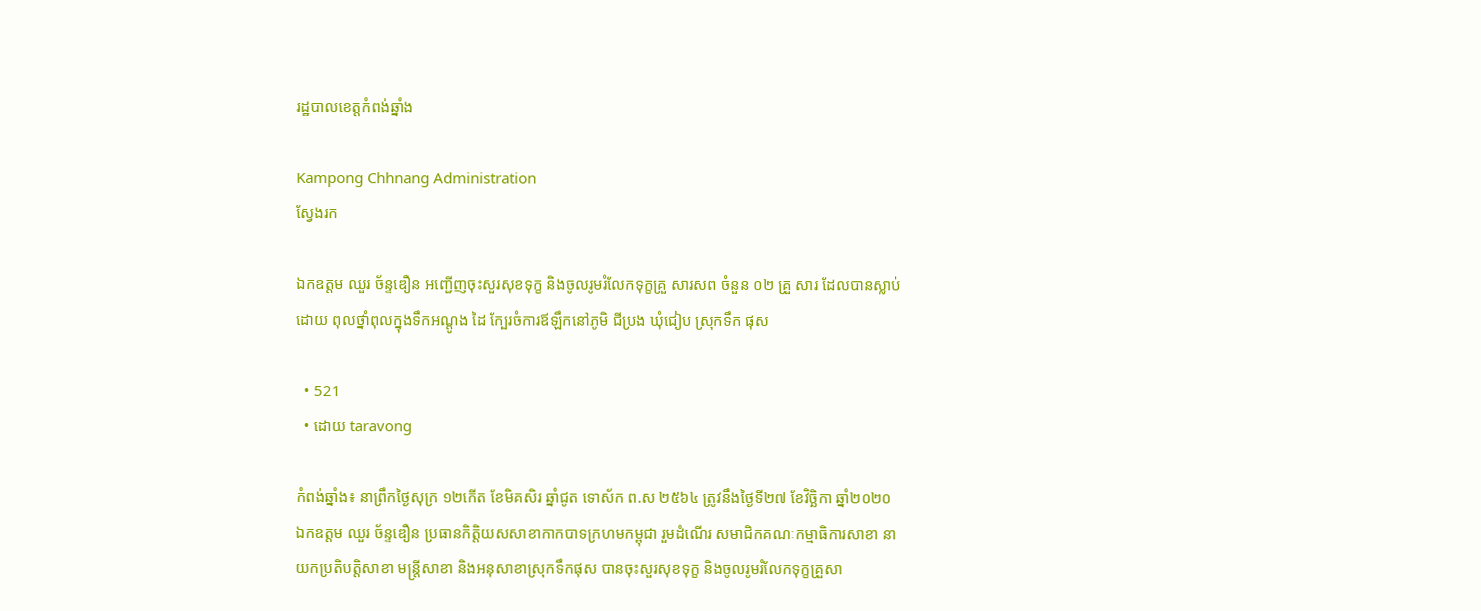រដ្ឋបាលខេត្តកំពង់ឆ្នាំង

Kampong Chhnang Administration
ស្វែងរក

ឯកឧត្តម ឈួរ ច័ន្ទឌឿន អញ្ជើញចុះសួរសុខទុក្ខ និងចូលរូមរំលែកទុក្ខគ្រួ សារសព ចំនួន ០២ គ្រួ សារ ដែលបានស្លាប់ដោយ ពុលថ្នាំពុលក្នុងទឹកអណ្តូង ដៃ ក្បែរចំការឪឡឹកនៅភូមិ ជីប្រង ឃុំជៀប ស្រុកទឹក ផុស

  • 521
  • ដោយ taravong

កំពង់ឆ្នាំង៖ នាព្រឹកថ្ងៃសុក្រ ១២កើត ខែមិគសិរ ឆ្នាំជូត ទោស័ក ព.ស ២៥៦៤ ត្រូវនឹងថ្ងៃទី២៧ ខែវិច្ឆិកា ឆ្នាំ២០២០ ឯកឧត្តម ឈួរ ច័ន្ទឌឿន ប្រធានកិត្តិយសសាខាកាកបាទក្រហមកម្ពុជា រួមដំណើរ សមាជិកគណៈកម្មាធិការសាខា នាយកប្រតិបត្តិសាខា មន្រ្តីសាខា និងអនុសាខាស្រុកទឹកផុស បានចុះសួរសុខទុក្ខ និងចូលរូមរំលែកទុក្ខគ្រួសា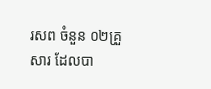រសព ចំនួន ០២គ្រួសារ ដែលបា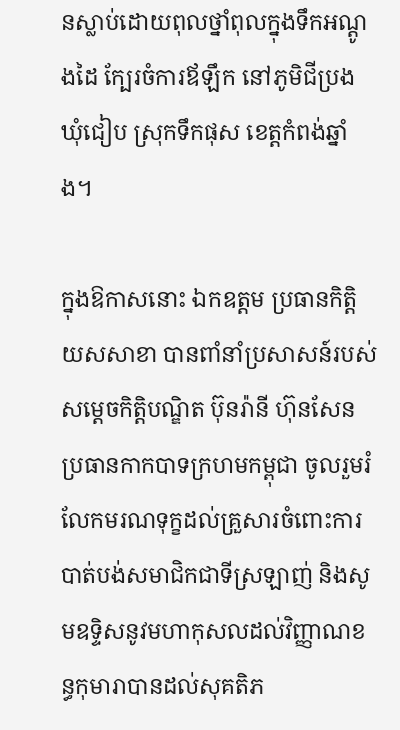នស្លាប់ដោយពុលថ្នាំពុលក្នុងទឹកអណ្តូងដៃ ក្បែរចំការឪឡឹក នៅភូមិជីប្រង ឃុំជៀប ស្រុកទឹកផុស ខេត្តកំពង់ឆ្នាំង។

ក្នុងឱកាសនោះ ឯកឧត្ដម ប្រធានកិត្តិយសសាខា បានពាំនាំប្រសាសន៍របស់សម្ដេចកិត្តិបណ្ឌិត ប៊ុនរ៉ានី ហ៊ុនសែន ប្រធានកាកបាទក្រហមកម្ពុជា ចូលរួមរំលែកមរណទុក្ខដល់គ្រួសារចំពោះការបាត់បង់សមាជិកជាទីស្រឡាញ់ និងសូមឧទ្ទិសនូវមហាកុសលដល់វិញ្ញាណខន្ធកុមារាបានដល់សុគតិភ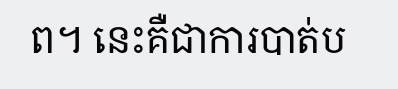ព។ នេះគឺជាការបាត់ប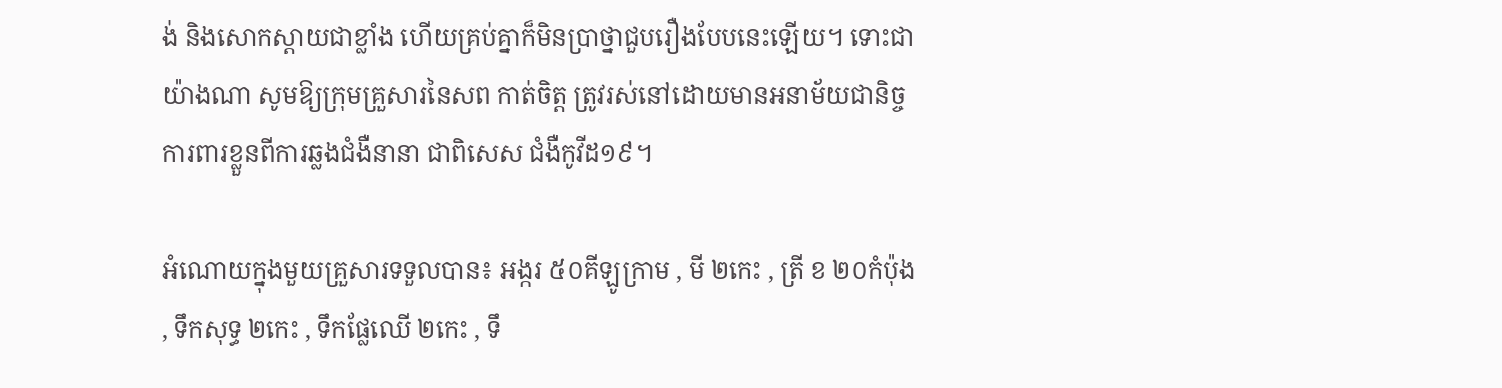ង់ និងសោកស្ដាយជាខ្លាំង ហើយគ្រប់គ្នាក៏មិនប្រាថ្នាជួបរឿងបែបនេះឡើយ។ ទោះជាយ៉ាងណា សូមឱ្យក្រុមគ្រួសារនៃសព កាត់ចិត្ត ត្រូវរស់នៅដោយមានអនាម័យជានិច្ច ការពារខ្លួនពីការឆ្លងជំងឺនានា ជាពិសេស ជំងឺកូវីដ១៩។

អំណោយក្នុងមួយគ្រួសារទទួលបាន៖ អង្ករ ៥០គីឡូក្រាម , មី ២កេះ , ត្រី ខ ២០កំប៉ុង , ទឹកសុទ្ធ ២កេះ , ទឹកផ្លែឈើ ២កេះ , ទឹ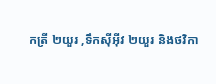កត្រី ២យួរ ,ទឹកស៊ីអ៊ីវ ២យួរ និងថវិកា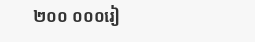២០០ ០០០រៀ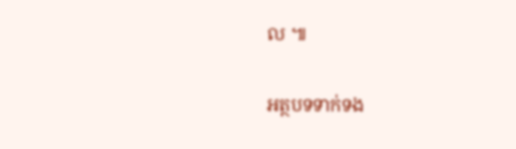ល ៕

អត្ថបទទាក់ទង